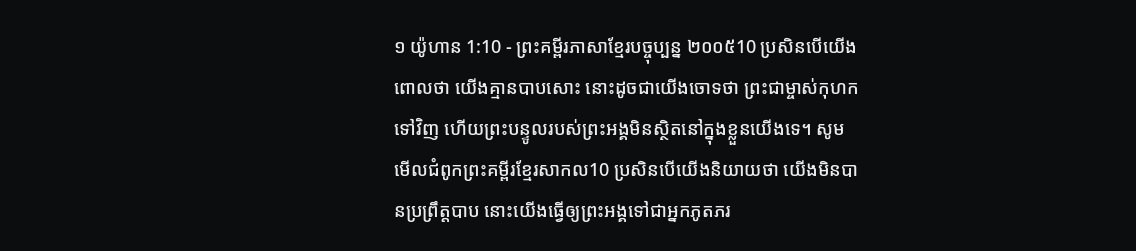១ យ៉ូហាន 1:10 - ព្រះគម្ពីរភាសាខ្មែរបច្ចុប្បន្ន ២០០៥10 ប្រសិនបើយើងពោលថា យើងគ្មានបាបសោះ នោះដូចជាយើងចោទថា ព្រះជាម្ចាស់កុហកទៅវិញ ហើយព្រះបន្ទូលរបស់ព្រះអង្គមិនស្ថិតនៅក្នុងខ្លួនយើងទេ។ សូមមើលជំពូកព្រះគម្ពីរខ្មែរសាកល10 ប្រសិនបើយើងនិយាយថា យើងមិនបានប្រព្រឹត្តបាប នោះយើងធ្វើឲ្យព្រះអង្គទៅជាអ្នកភូតភរ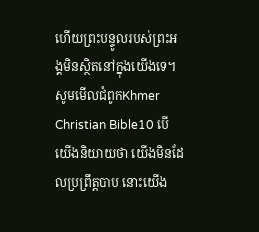ហើយព្រះបន្ទូលរបស់ព្រះអង្គមិនស្ថិតនៅក្នុងយើងទេ។ សូមមើលជំពូកKhmer Christian Bible10 បើយើងនិយាយថា យើងមិនដែលប្រព្រឹត្ដបាប នោះយើង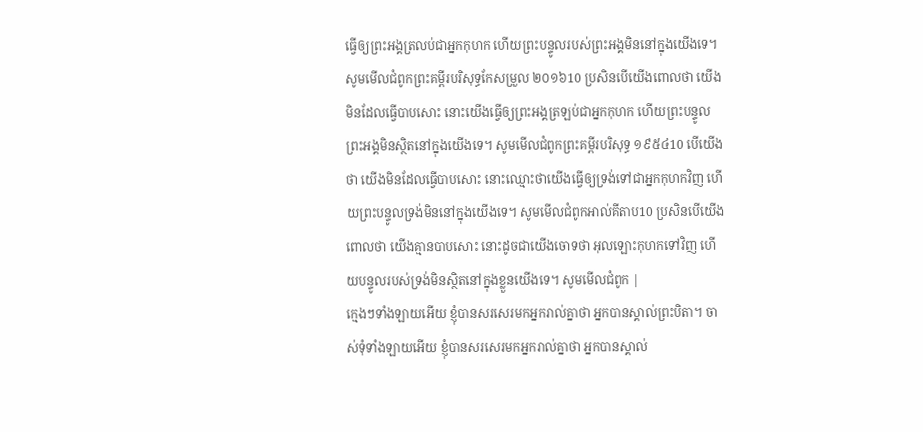ធ្វើឲ្យព្រះអង្គត្រលប់ជាអ្នកកុហក ហើយព្រះបន្ទូលរបស់ព្រះអង្គមិននៅក្នុងយើងទេ។ សូមមើលជំពូកព្រះគម្ពីរបរិសុទ្ធកែសម្រួល ២០១៦10 ប្រសិនបើយើងពោលថា យើងមិនដែលធ្វើបាបសោះ នោះយើងធ្វើឲ្យព្រះអង្គត្រឡប់ជាអ្នកកុហក ហើយព្រះបន្ទូលព្រះអង្គមិនស្ថិតនៅក្នុងយើងទេ។ សូមមើលជំពូកព្រះគម្ពីរបរិសុទ្ធ ១៩៥៤10 បើយើងថា យើងមិនដែលធ្វើបាបសោះ នោះឈ្មោះថាយើងធ្វើឲ្យទ្រង់ទៅជាអ្នកកុហកវិញ ហើយព្រះបន្ទូលទ្រង់មិននៅក្នុងយើងទេ។ សូមមើលជំពូកអាល់គីតាប10 ប្រសិនបើយើងពោលថា យើងគ្មានបាបសោះ នោះដូចជាយើងចោទថា អុលឡោះកុហកទៅវិញ ហើយបន្ទូលរបស់ទ្រង់មិនស្ថិតនៅក្នុងខ្លួនយើងទេ។ សូមមើលជំពូក |
ក្មេងៗទាំងឡាយអើយ ខ្ញុំបានសរសេរមកអ្នករាល់គ្នាថា អ្នកបានស្គាល់ព្រះបិតា។ ចាស់ទុំទាំងឡាយអើយ ខ្ញុំបានសរសេរមកអ្នករាល់គ្នាថា អ្នកបានស្គាល់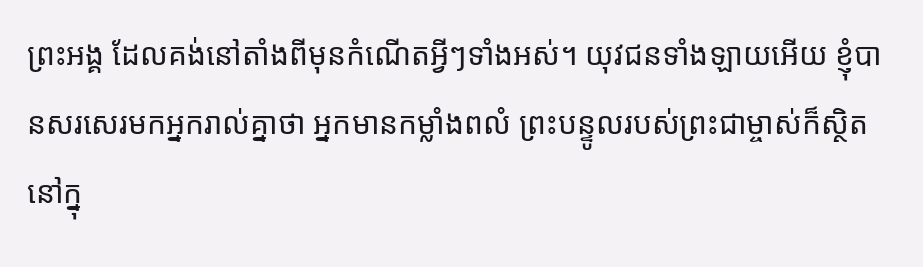ព្រះអង្គ ដែលគង់នៅតាំងពីមុនកំណើតអ្វីៗទាំងអស់។ យុវជនទាំងឡាយអើយ ខ្ញុំបានសរសេរមកអ្នករាល់គ្នាថា អ្នកមានកម្លាំងពលំ ព្រះបន្ទូលរបស់ព្រះជាម្ចាស់ក៏ស្ថិតនៅក្នុ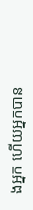ងអ្នក ហើយអ្នកបាន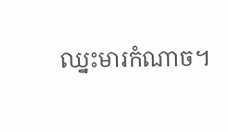ឈ្នះមារកំណាច។